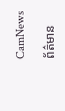CamNews

ព័ត៌មាន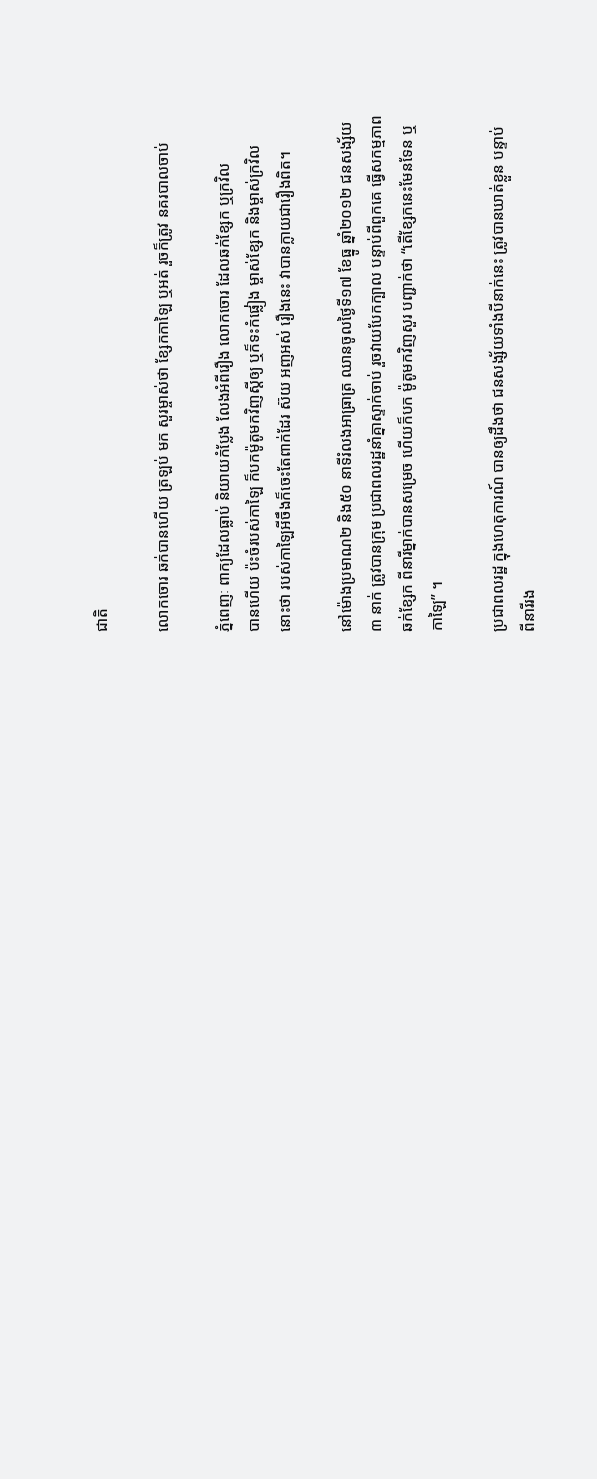ជាតិ

លោកចោរ ឆក់បានហើយ ត្រឡប់ មក សួរម្ចាស់ថា ខ្សែកកាឡៃ ឬអត់ រួចក៏ត្រូវ នគរបាលចាប់

ភ្នំពេញៈ ពាក្យដែលធ្លាប់ និយាយកំប្លែង លែងអំពីរឿង លោកចោរ ដែលឆក់ខ្សែក ឬក្រវិល
បានហើយ ប៉ះចំរបស់កាឡៃ ក៏បកម៉ូតូមកវិញស្តីឲ្យ ឬក៏ទះកំផ្លៀង ម្ចាស់ខ្សែក និងម្ចាស់ក្រវិល
នោះថា របស់កាឡៃអីចឹងក៏ចេះតែពាក់ដែរ ស៊យ អញអស់ រឿងនេះ វាបានក្លាយជារឿងពិត។

នៅម៉ោងប្រមាណ២ និង៥០ នាទីរំលងអាធ្រាត្រ ឈានចូលថ្ងៃទី១៧ ខែធ្នូ ឆ្នាំ២០១២ ជនសង្ស័យ
៣ នាក់ ត្រូវបានក្រុម ប្រជាពលរដ្ឋនាំគ្នាស្ទាក់ចាប់ រួចវាយបែកក្បាល បន្ទាប់ពីពួកគេ ធ្វើសកម្មភាព
ឆក់ខ្សែក ពីនារីម្នាក់បានសម្រេច ហើយក៏បក ម៉ូតូមកវិញសួរ បញ្ជាក់ថា “តើខ្សែកនេះមែនទែន ឬ
កាឡៃ” ។

ប្រជាពលរដ្ឋ ក្នុងហេតុការណ៍ បានឲ្យដឹងថា ជនសង្ស័យទាំងបីនាក់នេះ ត្រូវបានឃាត់ខ្លួន បន្ទាប់
ពីនារីរង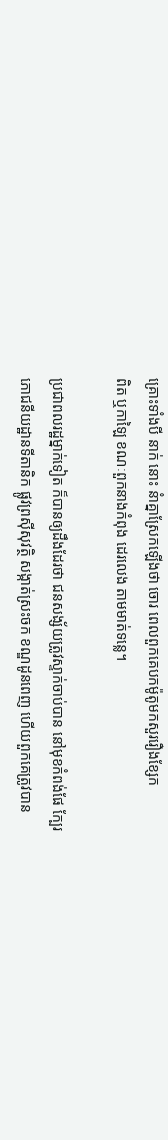គ្រោះទាំងបី នាក់ នោះ នំាគ្នាស្រែកឡើងថា ចោរ ពេលពួកគេបកម៉ូតូមកសួររឿងខ្សែក
ពិត ឬកាឡៃ ខណៈពួកនាងកំពុង ដេរលេង តាមមាត់ទន្លេ។

ប្រជាពលរដ្ឋម្នាក់ទៀត ក៏បានឲ្យដឹងដែរថា ជនសង្ស័យត្រូវស្ទាក់ចាប់បាន នៅមុខកំពង់ផែ ក្បែរ
ភោជនីយដ្ឋានទីតានិក ផ្លូវព្រស៊ីសុវត្ថិ សង្កាត់ស្រះចក ខណ្ឌដូនពេញ ហើយពួកគេត្រូវបាន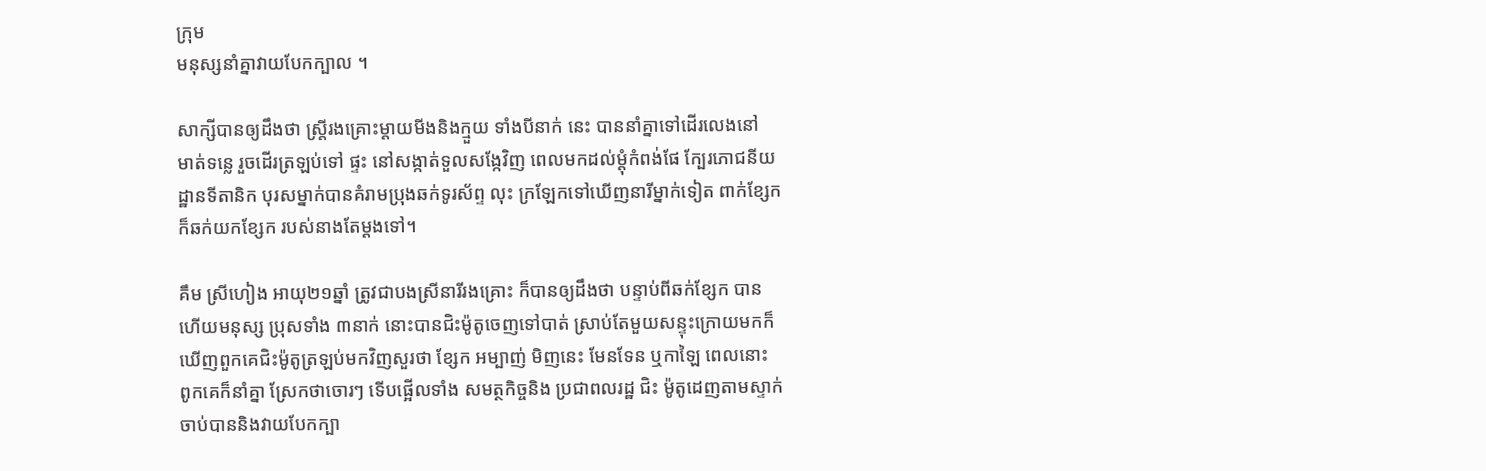ក្រុម
មនុស្សនាំគ្នាវាយបែកក្បាល ។

សាក្សីបានឲ្យដឹងថា ស្រ្តីរងគ្រោះម្តាយមីងនិងក្មួយ ទាំងបីនាក់ នេះ បាននាំគ្នាទៅដើរលេងនៅ
មាត់ទន្លេ រួចដើរត្រឡប់ទៅ ផ្ទះ នៅសង្កាត់ទួលសង្កែវិញ ពេលមកដល់ម្តុំកំពង់ផែ ក្បែរភោជនីយ
ដ្ឋានទីតានិក បុរសម្នាក់បានគំរាមប្រុងឆក់ទូរស័ព្ទ លុះ ក្រឡែកទៅឃើញនារីម្នាក់ទៀត ពាក់ខ្សែក
ក៏ឆក់យកខ្សែក របស់នាងតែម្តងទៅ។

គឹម ស្រីហៀង អាយុ២១ឆ្នាំ ត្រូវជាបងស្រីនារីរងគ្រោះ ក៏បានឲ្យដឹងថា បន្ទាប់ពីឆក់ខ្សែក បាន
ហើយមនុស្ស ប្រុសទាំង ៣នាក់ នោះបានជិះម៉ូតូចេញទៅបាត់ ស្រាប់តែមួយសន្ទុះក្រោយមកក៏
ឃើញពួកគេជិះម៉ូតូត្រឡប់មកវិញសួរថា ខ្សែក អម្បាញ់ មិញនេះ មែនទែន ឬកាឡៃ ពេលនោះ
ពូកគេក៏នាំគ្នា ស្រែកថាចោរៗ ទើបផ្អើលទាំង សមត្ថកិច្ចនិង ប្រជាពលរដ្ឋ ជិះ ម៉ូតូដេញតាមស្ទាក់
ចាប់បាននិងវាយបែកក្បា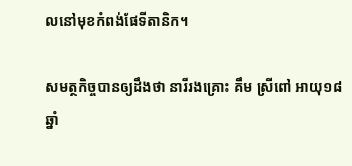លនៅមុខកំពង់ផែទីតានិក។

សមត្ថកិច្ចបានឲ្យដឹងថា នារីរងគ្រោះ គឹម ស្រីពៅ អាយុ១៨ ឆ្នាំ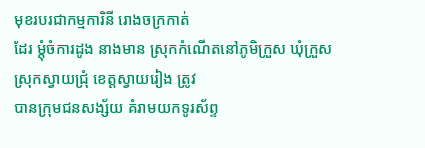មុខរបរជាកម្មការិនី រោងចក្រកាត់
ដែរ ម្តុំចំការដូង នាងមាន ស្រុកកំណើតនៅភូមិក្រួស ឃុំក្រួស ស្រុកស្វាយជ្រុំ ខេត្តស្វាយរៀង ត្រូវ
បានក្រុមជនសង្ស័យ គំរាមយកទូរស័ព្ទ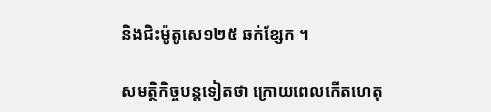និងជិះម៉ូតូសេ១២៥ ឆក់ខ្សែក ។

សមត្ថិកិច្ចបន្តទៀតថា ក្រោយពេលកើតហេតុ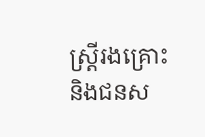ស្រ្តីរងគ្រោះ និងជនស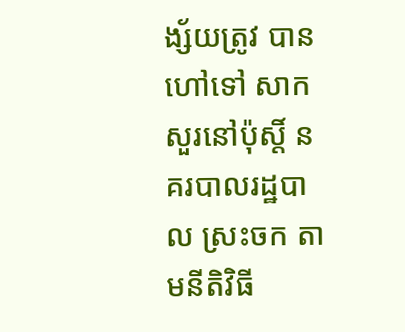ង្ស័យត្រូវ បានហៅទៅ សាក
សួរនៅប៉ុស្តិ៍ នគរបាលរដ្ឋបាល ស្រះចក តាមនីតិវិធី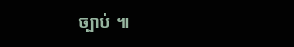ច្បាប់ ៕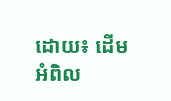ដោយ៖ ដើមអំពិល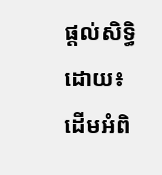ផ្តល់សិទ្ធិដោយ៖ ដើមអំពិ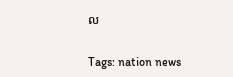ល


Tags: nation news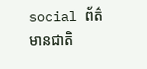social ព័ត៌មានជាតិ